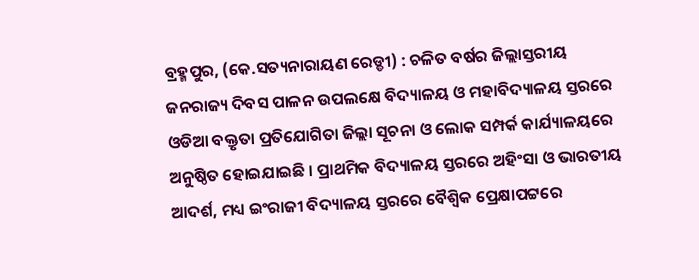ବ୍ରହ୍ମପୁର, (କେ.ସତ୍ୟନାରାୟଣ ରେଡ୍ଡୀ) : ଚଳିତ ବର୍ଷର ଜିଲ୍ଲାସ୍ତରୀୟ ଜନରାଜ୍ୟ ଦିବସ ପାଳନ ଉପଲକ୍ଷେ ବିଦ୍ୟାଳୟ ଓ ମହାବିଦ୍ୟାଳୟ ସ୍ତରରେ ଓଡିଆ ବକ୍ତୃତା ପ୍ରତିଯୋଗିତା ଜିଲ୍ଲା ସୂଚନା ଓ ଲୋକ ସମ୍ପର୍କ କାର୍ଯ୍ୟାଳୟରେ ଅନୁଷ୍ଠିତ ହୋଇଯାଇଛି । ପ୍ରାଥମିକ ବିଦ୍ୟାଳୟ ସ୍ତରରେ ଅହିଂସା ଓ ଭାରତୀୟ ଆଦର୍ଶ, ମଧ୍ୟ ଇଂରାଜୀ ବିଦ୍ୟାଳୟ ସ୍ତରରେ ବୈଶ୍ୱିକ ପ୍ରେକ୍ଷାପଟ୍ଟରେ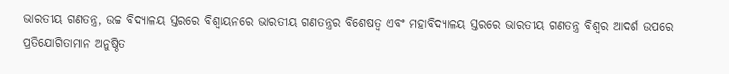ଭାରତୀୟ ଗଣତନ୍ତ୍ର, ଉଚ୍ଚ ବିଦ୍ୟାଳୟ ସ୍ତରରେ ବିଶ୍ୱାୟନରେ ଭାରତୀୟ ଗଣତନ୍ତ୍ରର ବିଶେଷତ୍ୱ ଏବଂ ମହାବିଦ୍ୟାଳୟ ସ୍ତରରେ ଭାରତୀୟ ଗଣତନ୍ତ୍ର ବିଶ୍ୱର ଆଦର୍ଶ ଉପରେ ପ୍ରତିଯୋଗିତାମାନ ଅନୁଷ୍ଠିତ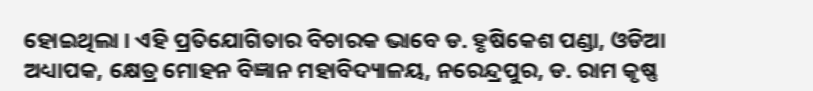ହୋଇଥିଲା । ଏହି ପ୍ରତିଯୋଗିତାର ବିଚାରକ ଭାବେ ଡ. ହୃଷିକେଶ ପଣ୍ଡା, ଓଡିଆ ଅଧ୍ୟାପକ, କ୍ଷେତ୍ର ମୋହନ ବିଜ୍ଞାନ ମହାବିଦ୍ୟାଳୟ, ନରେନ୍ଦ୍ରପୁର, ଡ. ରାମ କୃଷ୍ଣ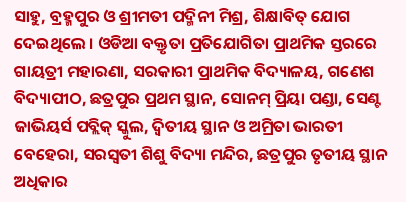ସାହୁ, ବ୍ରହ୍ମପୁର ଓ ଶ୍ରୀମତୀ ପଦ୍ମିନୀ ମିଶ୍ର, ଶିକ୍ଷାବିତ୍ ଯୋଗ ଦେଇଥିଲେ । ଓଡିଆ ବକ୍ତୃତା ପ୍ରତିଯୋଗିତା ପ୍ରାଥମିକ ସ୍ତରରେ ଗାୟତ୍ରୀ ମହାରଣା, ସରକାରୀ ପ୍ରାଥମିକ ବିଦ୍ୟାଳୟ, ଗଣେଶ ବିଦ୍ୟାପୀଠ, ଛତ୍ରପୁର ପ୍ରଥମ ସ୍ଥାନ, ସୋନମ୍ ପ୍ରିୟା ପଣ୍ଡା, ସେଣ୍ଟ ଜାଭିୟର୍ସ ପବ୍ଲିକ୍ ସ୍କୁଲ, ଦ୍ୱିତୀୟ ସ୍ଥାନ ଓ ଅମ୍ରିତା ଭାରତୀ ବେହେରା, ସରସ୍ୱତୀ ଶିଶୁ ବିଦ୍ୟା ମନ୍ଦିର, ଛତ୍ରପୁର ତୃତୀୟ ସ୍ଥାନ ଅଧିକାର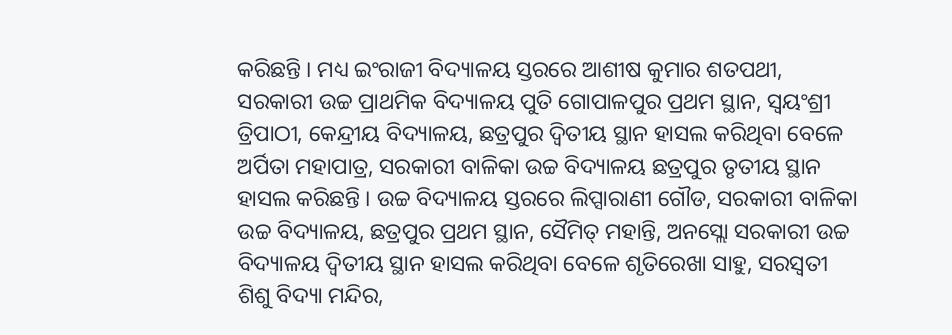କରିଛନ୍ତି । ମଧ୍ୟ ଇଂରାଜୀ ବିଦ୍ୟାଳୟ ସ୍ତରରେ ଆଶୀଷ କୁମାର ଶତପଥୀ, ସରକାରୀ ଉଚ୍ଚ ପ୍ରାଥମିକ ବିଦ୍ୟାଳୟ ପୁତି ଗୋପାଳପୁର ପ୍ରଥମ ସ୍ଥାନ, ସ୍ୱୟଂଶ୍ରୀ ତ୍ରିପାଠୀ, କେନ୍ଦ୍ରୀୟ ବିଦ୍ୟାଳୟ, ଛତ୍ରପୁର ଦ୍ୱିତୀୟ ସ୍ଥାନ ହାସଲ କରିଥିବା ବେଳେ ଅର୍ପିତା ମହାପାତ୍ର, ସରକାରୀ ବାଳିକା ଉଚ୍ଚ ବିଦ୍ୟାଳୟ ଛତ୍ରପୁର ତୃତୀୟ ସ୍ଥାନ ହାସଲ କରିଛନ୍ତି । ଉଚ୍ଚ ବିଦ୍ୟାଳୟ ସ୍ତରରେ ଲିପ୍ସାରାଣୀ ଗୌଡ, ସରକାରୀ ବାଳିକା ଉଚ୍ଚ ବିଦ୍ୟାଳୟ, ଛତ୍ରପୁର ପ୍ରଥମ ସ୍ଥାନ, ସୈମିତ୍ ମହାନ୍ତି, ଅନସ୍ଲୋ ସରକାରୀ ଉଚ୍ଚ ବିଦ୍ୟାଳୟ ଦ୍ୱିତୀୟ ସ୍ଥାନ ହାସଲ କରିଥିବା ବେଳେ ଶୃତିରେଖା ସାହୁ, ସରସ୍ୱତୀ ଶିଶୁ ବିଦ୍ୟା ମନ୍ଦିର,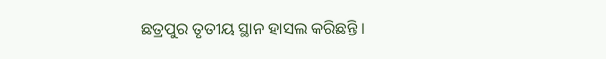ଛତ୍ରପୁର ତୃତୀୟ ସ୍ଥାନ ହାସଲ କରିଛନ୍ତି ।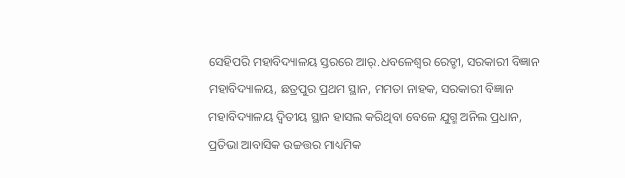ସେହିପରି ମହାବିଦ୍ୟାଳୟ ସ୍ତରରେ ଆର୍.ଧବଳେଶ୍ଵର ରେଡ୍ଡୀ, ସରକାରୀ ବିଜ୍ଞାନ ମହାବିଦ୍ୟାଳୟ, ଛତ୍ରପୁର ପ୍ରଥମ ସ୍ଥାନ, ମମତା ନାହକ, ସରକାରୀ ବିଜ୍ଞାନ ମହାବିଦ୍ୟାଳୟ ଦ୍ୱିତୀୟ ସ୍ଥାନ ହାସଲ କରିଥିବା ବେଳେ ଯୁଗ୍ମ ଅନିଲ ପ୍ରଧାନ, ପ୍ରତିଭା ଆବାସିକ ଉଚ୍ଚତ୍ତର ମାଧ୍ୟମିକ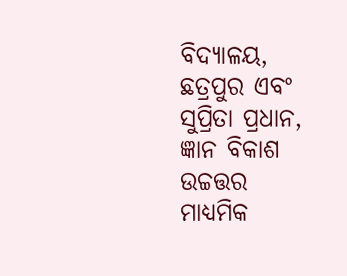ବିଦ୍ୟାଳୟ, ଛତ୍ରପୁର ଏବଂ ସୁପ୍ରିତା ପ୍ରଧାନ, ଜ୍ଞାନ ବିକାଶ ଉଚ୍ଚତ୍ତର ମାଧ୍ୟମିକ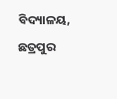ବିଦ୍ୟାଳୟ, ଛତ୍ରପୁର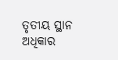ତୃତୀୟ ସ୍ଥାନ ଅଧିକାର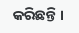କରିଛନ୍ତି ।